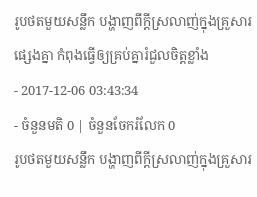រូបថតមួយសន្លឹក បង្ហាញពីក្តីស្រលាញ់ក្នុងគ្រួសារផ្សេងគ្នា កំពុងធ្វើឲ្យគ្រប់គ្នារំជួលចិត្តខ្លាំង
- 2017-12-06 03:43:34
- ចំនួនមតិ 0 | ចំនួនចែករំលែក 0
រូបថតមួយសន្លឹក បង្ហាញពីក្តីស្រលាញ់ក្នុងគ្រួសារ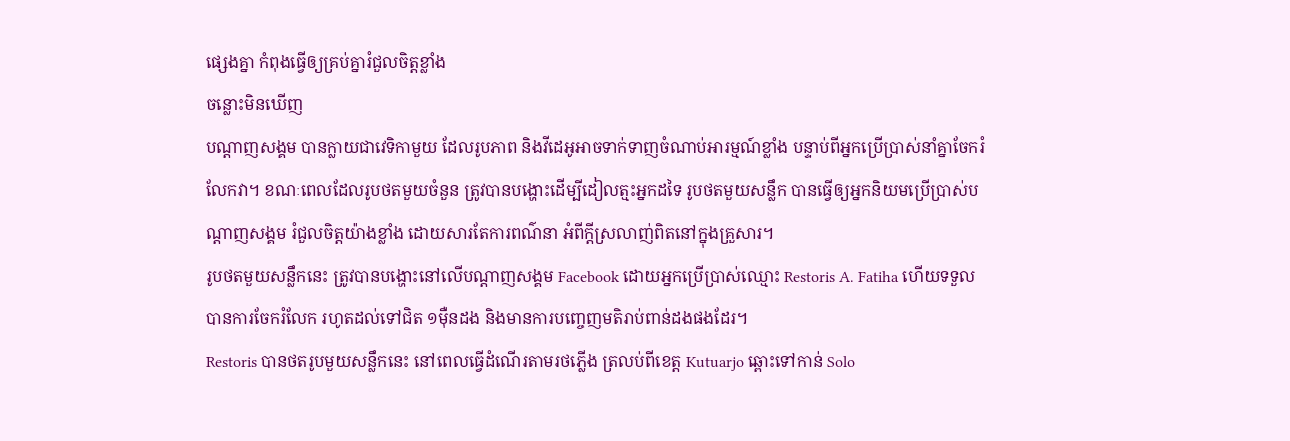ផ្សេងគ្នា កំពុងធ្វើឲ្យគ្រប់គ្នារំជួលចិត្តខ្លាំង
ចន្លោះមិនឃើញ
បណ្ដាញសង្គម បានក្លាយជាវេទិកាមួយ ដែលរូបភាព និងវីដេអូអាចទាក់ទាញចំណាប់អារម្មណ៍ខ្លាំង បន្ទាប់ពីអ្នកប្រើប្រាស់នាំគ្នាចែករំលែកវា។ ខណៈពេលដែលរូបថតមួយចំនួន ត្រូវបានបង្ហោះដើម្បីដៀលត្មះអ្នកដទៃ រូបថតមួយសន្លឹក បានធ្វើឲ្យអ្នកនិយមប្រើប្រាស់បណ្ដាញសង្គម រំជួលចិត្តយ៉ាងខ្លាំង ដោយសារតែការពណ៌នា អំពីក្ដីស្រលាញ់ពិតនៅក្នុងគ្រួសារ។
រូបថតមួយសន្លឹកនេះ ត្រូវបានបង្ហោះនៅលើបណ្ដាញសង្គម Facebook ដោយអ្នកប្រើប្រាស់ឈ្មោះ Restoris A. Fatiha ហើយទទួលបានការចែករំលែក រហូតដល់ទៅជិត ១ម៉ឺនដង និងមានការបញ្ចេញមតិរាប់ពាន់ដងផងដែរ។
Restoris បានថតរូបមួយសន្លឹកនេះ នៅពេលធ្វើដំណើរតាមរថភ្លើង ត្រលប់ពីខេត្ត Kutuarjo ឆ្ពោះទៅកាន់ Solo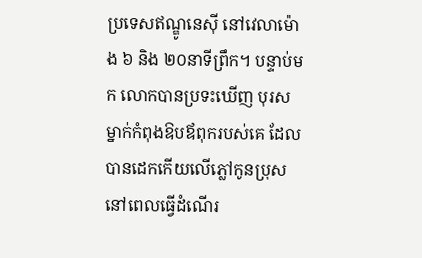ប្រទេសឥណ្ឌូនេស៊ី នៅវេលាម៉ោង ៦ និង ២០នាទីព្រឹក។ បន្ទាប់មក លោកបានប្រទះឃើញ បុរសម្នាក់កំពុងឱបឪពុករបស់គេ ដែលបានដេកកើយលើភ្លៅកូនប្រុស នៅពេលធ្វើដំណើរ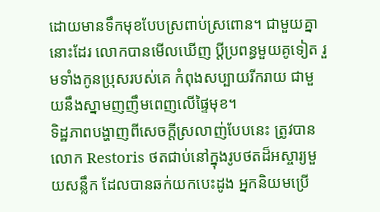ដោយមានទឹកមុខបែបស្រពាប់ស្រពោន។ ជាមួយគ្នានោះដែរ លោកបានមើលឃើញ ប្ដីប្រពន្ធមួយគូទៀត រួមទាំងកូនប្រុសរបស់គេ កំពុងសប្បាយរីករាយ ជាមួយនឹងស្នាមញញឹមពេញលើផ្ទៃមុខ។
ទិដ្ឋភាពបង្ហាញពីសេចក្ដីស្រលាញ់បែបនេះ ត្រូវបាន លោក Restoris ថតជាប់នៅក្នុងរូបថតដ៏អស្ចារ្យមួយសន្លឹក ដែលបានឆក់យកបេះដូង អ្នកនិយមប្រើ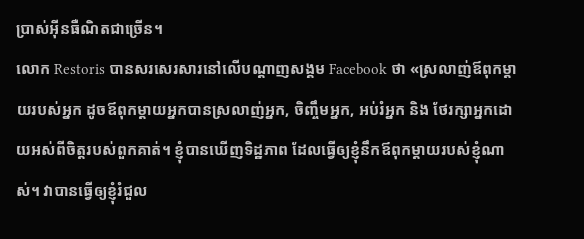ប្រាស់អ៊ីនធឺណិតជាច្រើន។
លោក Restoris បានសរសេរសារនៅលើបណ្ដាញសង្គម Facebook ថា «ស្រលាញ់ឪពុកម្ដាយរបស់អ្នក ដូចឪពុកម្ដាយអ្នកបានស្រលាញ់អ្នក, ចិញ្ចឹមអ្នក, អប់រំអ្នក និង ថែរក្សាអ្នកដោយអស់ពីចិត្តរបស់ពួកគាត់។ ខ្ញុំបានឃើញទិដ្ឋភាព ដែលធ្វើឲ្យខ្ញុំនឹកឪពុកម្ដាយរបស់ខ្ញុំណាស់។ វាបានធ្វើឲ្យខ្ញុំរំជួល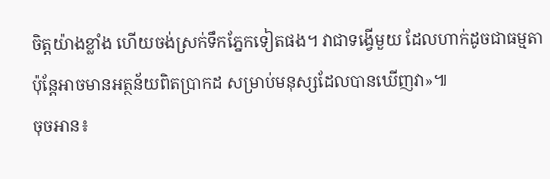ចិត្តយ៉ាងខ្លាំង ហើយចង់ស្រក់ទឹកភ្នែកទៀតផង។ វាជាទង្វើមួយ ដែលហាក់ដូចជាធម្មតា ប៉ុន្តែអាចមានអត្ថន័យពិតប្រាកដ សម្រាប់មនុស្សដែលបានឃើញវា»៕
ចុចអាន៖